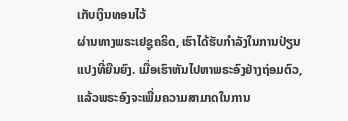ເກັບເງິນທອນໄວ້
ຜ່ານທາງພຣະເຢຊູຄຣິດ, ເຮົາໄດ້ຮັບກຳລັງໃນການປ່ຽນແປງທີ່ຍືນຍົງ. ເມື່ອເຮົາຫັນໄປຫາພຣະອົງຢ່າງຖ່ອມຕົວ, ແລ້ວພຣະອົງຈະເພີ່ມຄວາມສາມາດໃນການ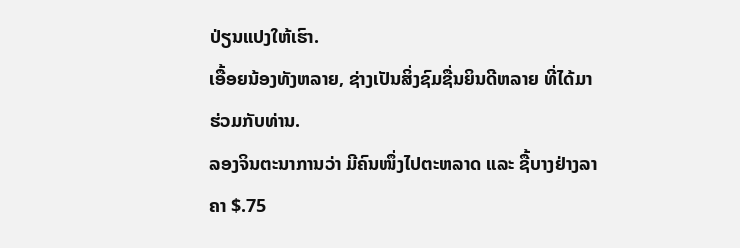ປ່ຽນແປງໃຫ້ເຮົາ.
ເອື້ອຍນ້ອງທັງຫລາຍ, ຊ່າງເປັນສິ່ງຊົມຊື່ນຍິນດີຫລາຍ ທີ່ໄດ້ມາຮ່ວມກັບທ່ານ.
ລອງຈິນຕະນາການວ່າ ມີຄົນໜຶ່ງໄປຕະຫລາດ ແລະ ຊື້ບາງຢ່າງລາຄາ $.75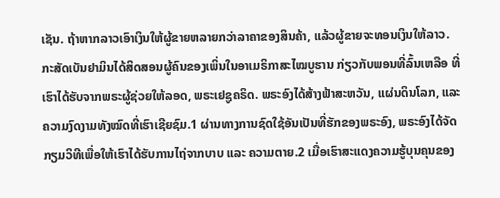ເຊັນ. ຖ້າຫາກລາວເອົາເງິນໃຫ້ຜູ້ຂາຍຫລາຍກວ່າລາຄາຂອງສິນຄ້າ, ແລ້ວຜູ້ຂາຍຈະທອນເງິນໃຫ້ລາວ.
ກະສັດເບັນຢາມິນໄດ້ສິດສອນຜູ້ຄົນຂອງເພິ່ນໃນອາເມຣິກາສະໄໝບູຮານ ກ່ຽວກັບພອນທີ່ລົ້ນເຫລືອ ທີ່ເຮົາໄດ້ຮັບຈາກພຣະຜູ້ຊ່ວຍໃຫ້ລອດ, ພຣະເຢຊູຄຣິດ. ພຣະອົງໄດ້ສ້າງຟ້າສະຫວັນ, ແຜ່ນດິນໂລກ, ແລະ ຄວາມງົດງາມທັງໝົດທີ່ເຮົາເຊີຍຊົມ.1 ຜ່ານທາງການຊົດໃຊ້ອັນເປັນທີ່ຮັກຂອງພຣະອົງ, ພຣະອົງໄດ້ຈັດກຽມວິທີເພື່ອໃຫ້ເຮົາໄດ້ຮັບການໄຖ່ຈາກບາບ ແລະ ຄວາມຕາຍ.2 ເມື່ອເຮົາສະແດງຄວາມຮູ້ບຸນຄຸນຂອງ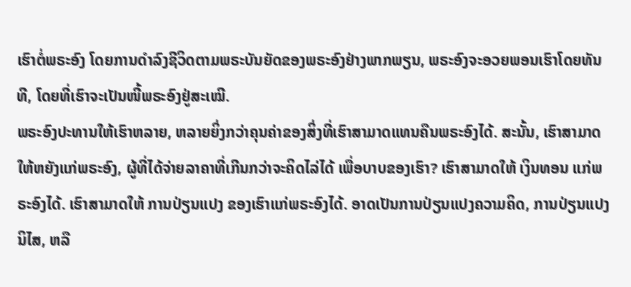ເຮົາຕໍ່ພຣະອົງ ໂດຍການດໍາລົງຊີວິດຕາມພຣະບັນຍັດຂອງພຣະອົງຢ່າງພາກພຽນ, ພຣະອົງຈະອວຍພອນເຮົາໂດຍທັນທີ, ໂດຍທີ່ເຮົາຈະເປັນໜີ້ພຣະອົງຢູ່ສະເໝີ.
ພຣະອົງປະທານໃຫ້ເຮົາຫລາຍ, ຫລາຍຍິ່ງກວ່າຄຸນຄ່າຂອງສິ່ງທີ່ເຮົາສາມາດແທນຄືນພຣະອົງໄດ້. ສະນັ້ນ, ເຮົາສາມາດໃຫ້ຫຍັງແກ່ພຣະອົງ, ຜູ້ທີ່ໄດ້ຈ່າຍລາຄາທີ່ເກີນກວ່າຈະຄິດໄລ່ໄດ້ ເພື່ອບາບຂອງເຮົາ? ເຮົາສາມາດໃຫ້ ເງິນທອນ ແກ່ພຣະອົງໄດ້. ເຮົາສາມາດໃຫ້ ການປ່ຽນແປງ ຂອງເຮົາແກ່ພຣະອົງໄດ້. ອາດເປັນການປ່ຽນແປງຄວາມຄິດ, ການປ່ຽນແປງນິໄສ, ຫລື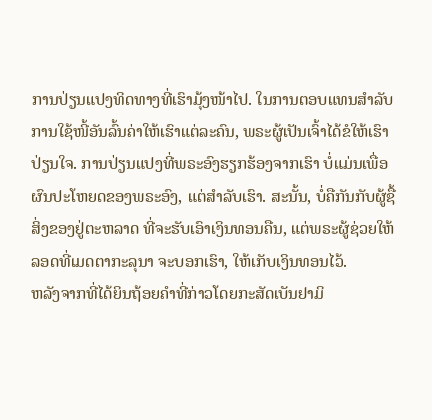ການປ່ຽນແປງທິດທາງທີ່ເຮົາມຸ້ງໜ້າໄປ. ໃນການຕອບແທນສຳລັບການໃຊ້ໜີ້ອັນລົ້ນຄ່າໃຫ້ເຮົາແຕ່ລະຄົນ, ພຣະຜູ້ເປັນເຈົ້າໄດ້ຂໍໃຫ້ເຮົາປ່ຽນໃຈ. ການປ່ຽນແປງທີ່ພຣະອົງຮຽກຮ້ອງຈາກເຮົາ ບໍ່ແມ່ນເພື່ອຜົນປະໂຫຍດຂອງພຣະອົງ, ແຕ່ສຳລັບເຮົາ. ສະນັ້ນ, ບໍ່ຄືກັນກັບຜູ້ຊື້ສິ່ງຂອງຢູ່ຕະຫລາດ ທີ່ຈະຮັບເອົາເງິນທອນຄືນ, ແຕ່ພຣະຜູ້ຊ່ວຍໃຫ້ລອດທີ່ເມດຕາກະລຸນາ ຈະບອກເຮົາ, ໃຫ້ເກັບເງິນທອນໄວ້.
ຫລັງຈາກທີ່ໄດ້ຍິນຖ້ອຍຄໍາທີ່ກ່າວໂດຍກະສັດເບັນຢາມິ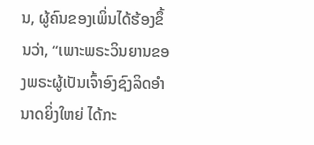ນ, ຜູ້ຄົນຂອງເພິ່ນໄດ້ຮ້ອງຂຶ້ນວ່າ, “ເພາະພຣະວິນຍານຂອງພຣະຜູ້ເປັນເຈົ້າອົງຊົງລິດອໍານາດຍິ່ງໃຫຍ່ ໄດ້ກະ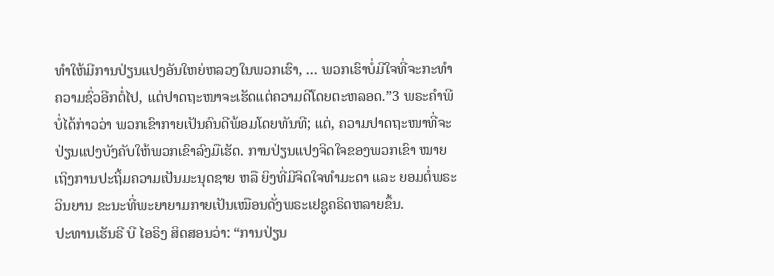ທໍາໃຫ້ມີການປ່ຽນແປງອັນໃຫຍ່ຫລວງໃນພວກເຮົາ, … ພວກເຮົາບໍ່ມີໃຈທີ່ຈະກະທໍາຄວາມຊົ່ວອີກຕໍ່ໄປ, ແຕ່ປາດຖະໜາຈະເຮັດແຕ່ຄວາມດີໂດຍຕະຫລອດ.”3 ພຣະຄໍາພີບໍ່ໄດ້ກ່າວວ່າ ພວກເຂົາກາຍເປັນຄົນດີພ້ອມໂດຍທັນທີ; ແຕ່, ຄວາມປາດຖະໜາທີ່ຈະປ່ຽນແປງບັງຄັບໃຫ້ພວກເຂົາລົງມືເຮັດ. ການປ່ຽນແປງຈິດໃຈຂອງພວກເຂົາ ໝາຍເຖິງການປະຖິ້ມຄວາມເປັນມະນຸດຊາຍ ຫລື ຍິງທີ່ມີຈິດໃຈທຳມະດາ ແລະ ຍອມຕໍ່ພຣະວິນຍານ ຂະນະທີ່ພະຍາຍາມກາຍເປັນເໝືອນດັ່ງພຣະເຢຊູຄຣິດຫລາຍຂຶ້ນ.
ປະທານເຮັນຣີ ບີ ໄອຣິງ ສິດສອນວ່າ: “ການປ່ຽນ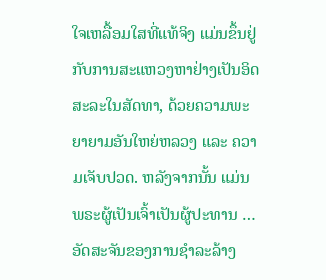ໃຈເຫລື້ອມໃສທີ່ແທ້ຈິງ ແມ່ນຂຶ້ນຢູ່ກັບການສະແຫວງຫາຢ່າງເປັນອິດສະລະໃນສັດທາ, ດ້ວຍຄວາມພະຍາຍາມອັນໃຫຍ່ຫລວງ ແລະ ຄວາມເຈັບປວດ. ຫລັງຈາກນັ້ນ ແມ່ນພຣະຜູ້ເປັນເຈົ້າເປັນຜູ້ປະທານ … ອັດສະຈັນຂອງການຊໍາລະລ້າງ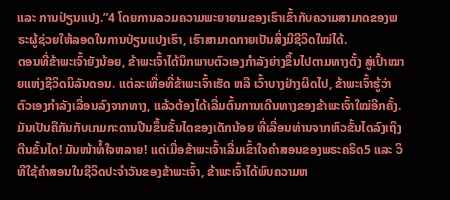ແລະ ການປ່ຽນແປງ.”4 ໂດຍການລວມຄວາມພະຍາຍາມຂອງເຮົາເຂົ້າກັບຄວາມສາມາດຂອງພຣະຜູ້ຊ່ວຍໃຫ້ລອດໃນການປ່ຽນແປງເຮົາ, ເຮົາສາມາດກາຍເປັນສິ່ງມີຊີວິດໃໝ່ໄດ້.
ຕອນທີ່ຂ້າພະເຈົ້າຍັງນ້ອຍ, ຂ້າພະເຈົ້າໄດ້ນຶກພາບຕົວເອງກຳລັງຍ່າງຂຶ້ນໄປຕາມທາງຕັ້ງ ສູ່ເປົ້າໝາຍແຫ່ງຊີວິດນິລັນດອນ. ແຕ່ລະເທື່ອທີ່ຂ້າພະເຈົ້າເຮັດ ຫລື ເວົ້າບາງຢ່າງຜິດໄປ, ຂ້າພະເຈົ້າຮູ້ວ່າຕົວເອງກໍາລັງເລື່ອນລົງຈາກທາງ, ແລ້ວຕ້ອງໄດ້ເລີ່ມຕົ້ນການເດີນທາງຂອງຂ້າພະເຈົ້າໃໝ່ອີກຄັ້ງ. ມັນເປັນຄືກັນກັບເກມກະດານປີນຂຶ້ນຂັ້ນໄດຂອງເດັກນ້ອຍ ທີ່ເລື່ອນທ່ານຈາກຫົວຂັ້ນໄດລົງເຖິງຕີນຂັ້ນໄດ! ມັນໜ້າທໍ້ໃຈຫລາຍ! ແຕ່ເມື່ອຂ້າພະເຈົ້າເລີ່ມເຂົ້າໃຈຄໍາສອນຂອງພຣະຄຣິດ5 ແລະ ວິທີໃຊ້ຄໍາສອນໃນຊີວິດປະຈໍາວັນຂອງຂ້າພະເຈົ້າ, ຂ້າພະເຈົ້າໄດ້ພົບຄວາມຫ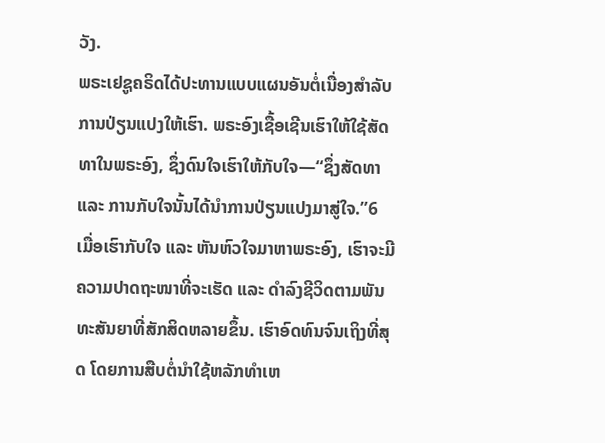ວັງ.
ພຣະເຢຊູຄຣິດໄດ້ປະທານແບບແຜນອັນຕໍ່ເນື່ອງສໍາລັບການປ່ຽນແປງໃຫ້ເຮົາ. ພຣະອົງເຊື້ອເຊີນເຮົາໃຫ້ໃຊ້ສັດທາໃນພຣະອົງ, ຊຶ່ງດົນໃຈເຮົາໃຫ້ກັບໃຈ—“ຊຶ່ງສັດທາ ແລະ ການກັບໃຈນັ້ນໄດ້ນໍາການປ່ຽນແປງມາສູ່ໃຈ.”6 ເມື່ອເຮົາກັບໃຈ ແລະ ຫັນຫົວໃຈມາຫາພຣະອົງ, ເຮົາຈະມີຄວາມປາດຖະໜາທີ່ຈະເຮັດ ແລະ ດຳລົງຊີວິດຕາມພັນທະສັນຍາທີ່ສັກສິດຫລາຍຂຶ້ນ. ເຮົາອົດທົນຈົນເຖິງທີ່ສຸດ ໂດຍການສືບຕໍ່ນຳໃຊ້ຫລັກທຳເຫ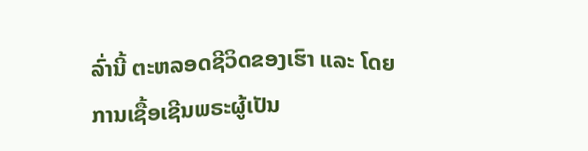ລົ່ານີ້ ຕະຫລອດຊີວິດຂອງເຮົາ ແລະ ໂດຍການເຊື້ອເຊີນພຣະຜູ້ເປັນ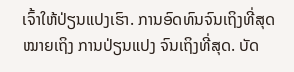ເຈົ້າໃຫ້ປ່ຽນແປງເຮົາ. ການອົດທົນຈົນເຖິງທີ່ສຸດໝາຍເຖິງ ການປ່ຽນແປງ ຈົນເຖິງທີ່ສຸດ. ບັດ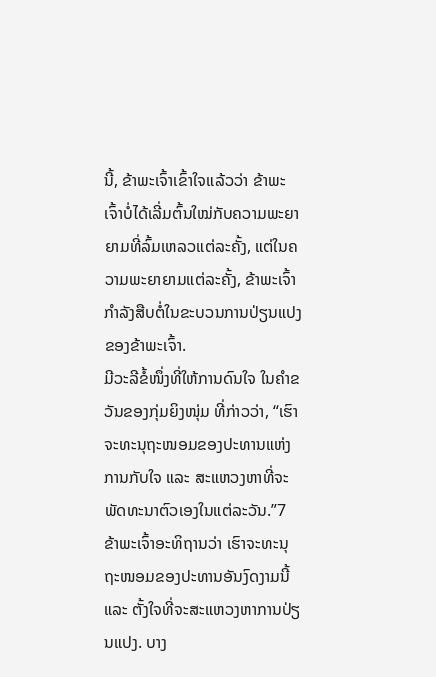ນີ້, ຂ້າພະເຈົ້າເຂົ້າໃຈແລ້ວວ່າ ຂ້າພະເຈົ້າບໍ່ໄດ້ເລີ່ມຕົ້ນໃໝ່ກັບຄວາມພະຍາຍາມທີ່ລົ້ມເຫລວແຕ່ລະຄັ້ງ, ແຕ່ໃນຄວາມພະຍາຍາມແຕ່ລະຄັ້ງ, ຂ້າພະເຈົ້າກຳລັງສືບຕໍ່ໃນຂະບວນການປ່ຽນແປງຂອງຂ້າພະເຈົ້າ.
ມີວະລີຂໍ້ໜຶ່ງທີ່ໃຫ້ການດົນໃຈ ໃນຄຳຂວັນຂອງກຸ່ມຍິງໜຸ່ມ ທີ່ກ່າວວ່າ, “ເຮົາຈະທະນຸຖະໜອມຂອງປະທານແຫ່ງການກັບໃຈ ແລະ ສະແຫວງຫາທີ່ຈະພັດທະນາຕົວເອງໃນແຕ່ລະວັນ.”7 ຂ້າພະເຈົ້າອະທິຖານວ່າ ເຮົາຈະທະນຸຖະໜອມຂອງປະທານອັນງົດງາມນີ້ ແລະ ຕັ້ງໃຈທີ່ຈະສະແຫວງຫາການປ່ຽນແປງ. ບາງ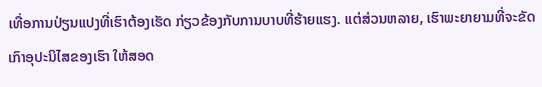ເທື່ອການປ່ຽນແປງທີ່ເຮົາຕ້ອງເຮັດ ກ່ຽວຂ້ອງກັບການບາບທີ່ຮ້າຍແຮງ. ແຕ່ສ່ວນຫລາຍ, ເຮົາພະຍາຍາມທີ່ຈະຂັດເກົາອຸປະນິໄສຂອງເຮົາ ໃຫ້ສອດ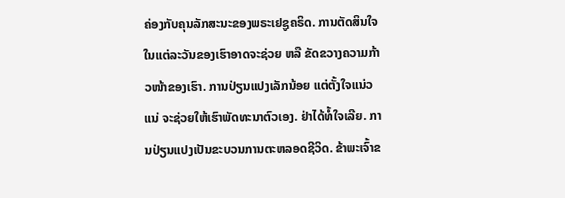ຄ່ອງກັບຄຸນລັກສະນະຂອງພຣະເຢຊູຄຣິດ. ການຕັດສິນໃຈໃນແຕ່ລະວັນຂອງເຮົາອາດຈະຊ່ວຍ ຫລື ຂັດຂວາງຄວາມກ້າວໜ້າຂອງເຮົາ. ການປ່ຽນແປງເລັກນ້ອຍ ແຕ່ຕັ້ງໃຈແນ່ວແນ່ ຈະຊ່ວຍໃຫ້ເຮົາພັດທະນາຕົວເອງ. ຢ່າໄດ້ທໍ້ໃຈເລີຍ. ການປ່ຽນແປງເປັນຂະບວນການຕະຫລອດຊີວິດ. ຂ້າພະເຈົ້າຂ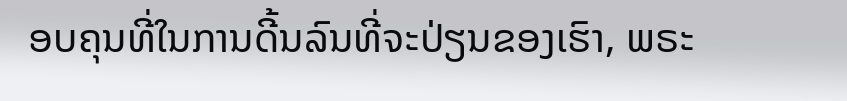ອບຄຸນທີ່ໃນການດີ້ນລົນທີ່ຈະປ່ຽນຂອງເຮົາ, ພຣະ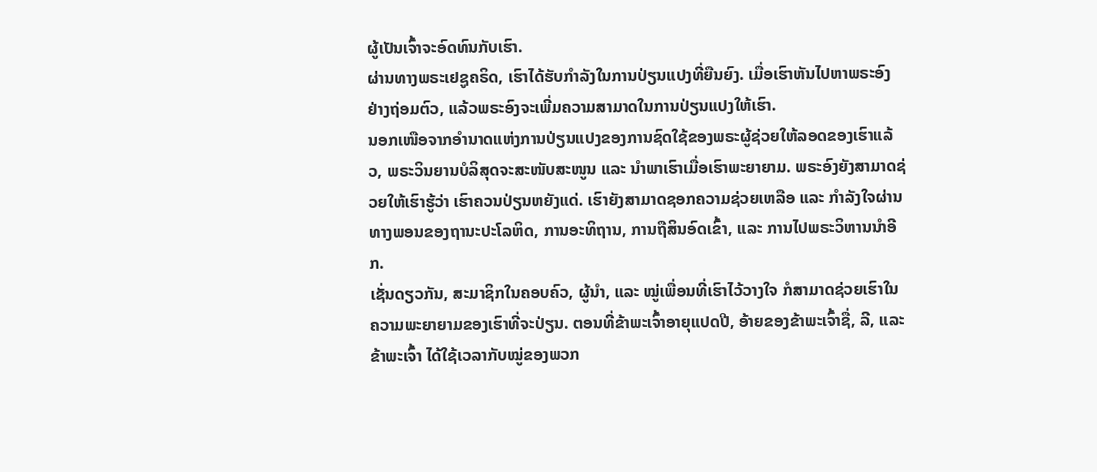ຜູ້ເປັນເຈົ້າຈະອົດທົນກັບເຮົາ.
ຜ່ານທາງພຣະເຢຊູຄຣິດ, ເຮົາໄດ້ຮັບກຳລັງໃນການປ່ຽນແປງທີ່ຍືນຍົງ. ເມື່ອເຮົາຫັນໄປຫາພຣະອົງຢ່າງຖ່ອມຕົວ, ແລ້ວພຣະອົງຈະເພີ່ມຄວາມສາມາດໃນການປ່ຽນແປງໃຫ້ເຮົາ.
ນອກເໜືອຈາກອໍານາດແຫ່ງການປ່ຽນແປງຂອງການຊົດໃຊ້ຂອງພຣະຜູ້ຊ່ວຍໃຫ້ລອດຂອງເຮົາແລ້ວ, ພຣະວິນຍານບໍລິສຸດຈະສະໜັບສະໜູນ ແລະ ນໍາພາເຮົາເມື່ອເຮົາພະຍາຍາມ. ພຣະອົງຍັງສາມາດຊ່ວຍໃຫ້ເຮົາຮູ້ວ່າ ເຮົາຄວນປ່ຽນຫຍັງແດ່. ເຮົາຍັງສາມາດຊອກຄວາມຊ່ວຍເຫລືອ ແລະ ກໍາລັງໃຈຜ່ານທາງພອນຂອງຖານະປະໂລຫິດ, ການອະທິຖານ, ການຖືສິນອົດເຂົ້າ, ແລະ ການໄປພຣະວິຫານນຳອີກ.
ເຊັ່ນດຽວກັນ, ສະມາຊິກໃນຄອບຄົວ, ຜູ້ນໍາ, ແລະ ໝູ່ເພື່ອນທີ່ເຮົາໄວ້ວາງໃຈ ກໍສາມາດຊ່ວຍເຮົາໃນຄວາມພະຍາຍາມຂອງເຮົາທີ່ຈະປ່ຽນ. ຕອນທີ່ຂ້າພະເຈົ້າອາຍຸແປດປີ, ອ້າຍຂອງຂ້າພະເຈົ້າຊື່, ລີ, ແລະ ຂ້າພະເຈົ້າ ໄດ້ໃຊ້ເວລາກັບໝູ່ຂອງພວກ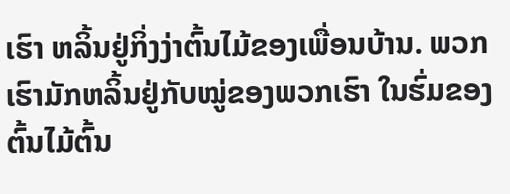ເຮົາ ຫລິ້ນຢູ່ກິ່ງງ່າຕົ້ນໄມ້ຂອງເພື່ອນບ້ານ. ພວກເຮົາມັກຫລິ້ນຢູ່ກັບໝູ່ຂອງພວກເຮົາ ໃນຮົ່ມຂອງຕົ້ນໄມ້ຕົ້ນ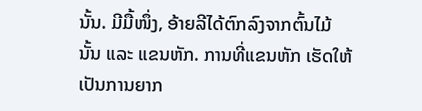ນັ້ນ. ມີມື້ໜຶ່ງ, ອ້າຍລີໄດ້ຕົກລົງຈາກຕົ້ນໄມ້ນັ້ນ ແລະ ແຂນຫັກ. ການທີ່ແຂນຫັກ ເຮັດໃຫ້ເປັນການຍາກ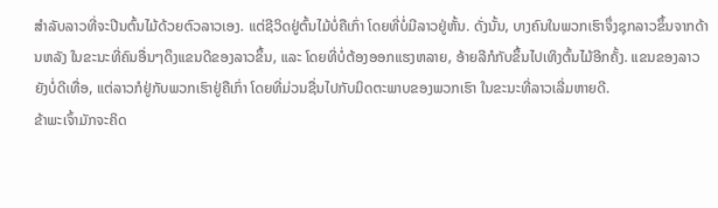ສໍາລັບລາວທີ່ຈະປີນຕົ້ນໄມ້ດ້ວຍຕົວລາວເອງ. ແຕ່ຊີວິດຢູ່ຕົ້ນໄມ້ບໍ່ຄືເກົ່າ ໂດຍທີ່ບໍ່ມີລາວຢູ່ຫັ້ນ. ດັ່ງນັ້ນ, ບາງຄົນໃນພວກເຮົາຈຶ່ງຊຸກລາວຂຶ້ນຈາກດ້ານຫລັງ ໃນຂະນະທີ່ຄົນອື່ນໆດຶງແຂນດີຂອງລາວຂຶ້ນ, ແລະ ໂດຍທີ່ບໍ່ຕ້ອງອອກແຮງຫລາຍ, ອ້າຍລີກໍກັບຂຶ້ນໄປເທິງຕົ້ນໄມ້ອີກຄັ້ງ. ແຂນຂອງລາວຍັງບໍ່ດີເທື່ອ, ແຕ່ລາວກໍຢູ່ກັບພວກເຮົາຢູ່ຄືເກົ່າ ໂດຍທີ່ມ່ວນຊື່ນໄປກັບມິດຕະພາບຂອງພວກເຮົາ ໃນຂະນະທີ່ລາວເລີ່ມຫາຍດີ.
ຂ້າພະເຈົ້າມັກຈະຄິດ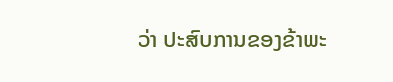ວ່າ ປະສົບການຂອງຂ້າພະ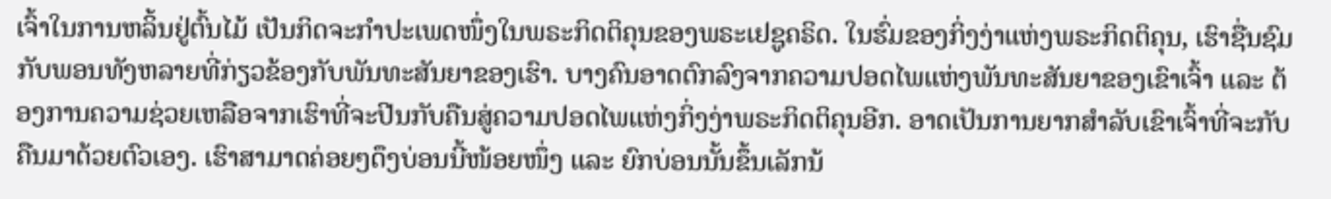ເຈົ້າໃນການຫລິ້ນຢູ່ຕົ້ນໄມ້ ເປັນກິດຈະກໍາປະເພດໜຶ່ງໃນພຣະກິດຕິຄຸນຂອງພຣະເຢຊູຄຣິດ. ໃນຮົ່ມຂອງກິ່ງງ່າແຫ່ງພຣະກິດຕິຄຸນ, ເຮົາຊື່ນຊົມກັບພອນທັງຫລາຍທີ່ກ່ຽວຂ້ອງກັບພັນທະສັນຍາຂອງເຮົາ. ບາງຄົນອາດຕົກລົງຈາກຄວາມປອດໄພແຫ່ງພັນທະສັນຍາຂອງເຂົາເຈົ້າ ແລະ ຕ້ອງການຄວາມຊ່ວຍເຫລືອຈາກເຮົາທີ່ຈະປີນກັບຄືນສູ່ຄວາມປອດໄພແຫ່ງກິ່ງງ່າພຣະກິດຕິຄຸນອີກ. ອາດເປັນການຍາກສໍາລັບເຂົາເຈົ້າທີ່ຈະກັບຄືນມາດ້ວຍຕົວເອງ. ເຮົາສາມາດຄ່ອຍໆດຶງບ່ອນນີ້ໜ້ອຍໜຶ່ງ ແລະ ຍົກບ່ອນນັ້ນຂຶ້ນເລັກນ້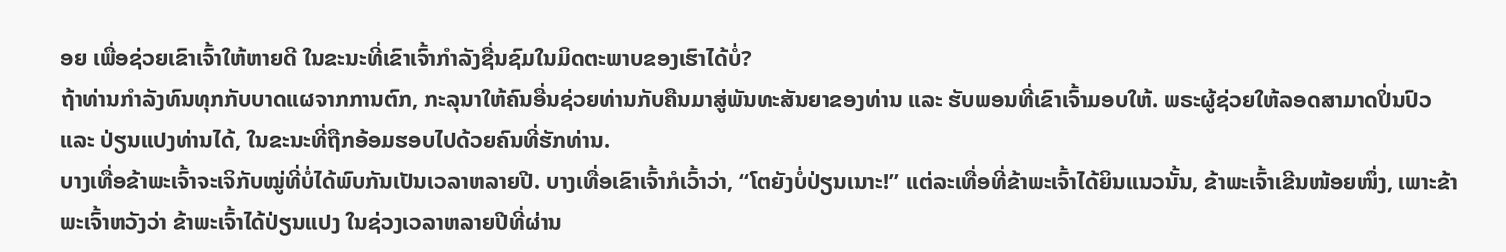ອຍ ເພື່ອຊ່ວຍເຂົາເຈົ້າໃຫ້ຫາຍດີ ໃນຂະນະທີ່ເຂົາເຈົ້າກຳລັງຊື່ນຊົມໃນມິດຕະພາບຂອງເຮົາໄດ້ບໍ່?
ຖ້າທ່ານກໍາລັງທົນທຸກກັບບາດແຜຈາກການຕົກ, ກະລຸນາໃຫ້ຄົນອື່ນຊ່ວຍທ່ານກັບຄືນມາສູ່ພັນທະສັນຍາຂອງທ່ານ ແລະ ຮັບພອນທີ່ເຂົາເຈົ້າມອບໃຫ້. ພຣະຜູ້ຊ່ວຍໃຫ້ລອດສາມາດປິ່ນປົວ ແລະ ປ່ຽນແປງທ່ານໄດ້, ໃນຂະນະທີ່ຖືກອ້ອມຮອບໄປດ້ວຍຄົນທີ່ຮັກທ່ານ.
ບາງເທື່ອຂ້າພະເຈົ້າຈະເຈິກັບໝູ່ທີ່ບໍ່ໄດ້ພົບກັນເປັນເວລາຫລາຍປີ. ບາງເທື່ອເຂົາເຈົ້າກໍເວົ້າວ່າ, “ໂຕຍັງບໍ່ປ່ຽນເນາະ!” ແຕ່ລະເທື່ອທີ່ຂ້າພະເຈົ້າໄດ້ຍິນແນວນັ້ນ, ຂ້າພະເຈົ້າເຂີນໜ້ອຍໜຶ່ງ, ເພາະຂ້າພະເຈົ້າຫວັງວ່າ ຂ້າພະເຈົ້າໄດ້ປ່ຽນແປງ ໃນຊ່ວງເວລາຫລາຍປີທີ່ຜ່ານ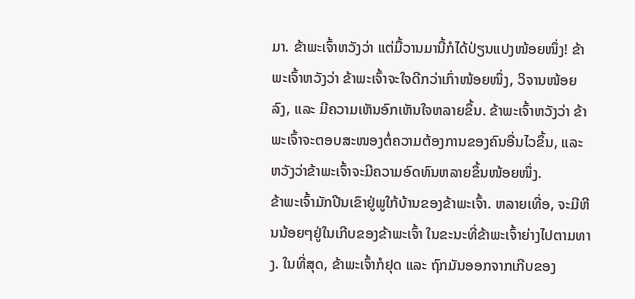ມາ. ຂ້າພະເຈົ້າຫວັງວ່າ ແຕ່ມື້ວານມານີ້ກໍໄດ້ປ່ຽນແປງໜ້ອຍໜຶ່ງ! ຂ້າພະເຈົ້າຫວັງວ່າ ຂ້າພະເຈົ້າຈະໃຈດີກວ່າເກົ່າໜ້ອຍໜຶ່ງ, ວິຈານໜ້ອຍລົງ, ແລະ ມີຄວາມເຫັນອົກເຫັນໃຈຫລາຍຂຶ້ນ. ຂ້າພະເຈົ້າຫວັງວ່າ ຂ້າພະເຈົ້າຈະຕອບສະໜອງຕໍ່ຄວາມຕ້ອງການຂອງຄົນອື່ນໄວຂຶ້ນ, ແລະ ຫວັງວ່າຂ້າພະເຈົ້າຈະມີຄວາມອົດທົນຫລາຍຂຶ້ນໜ້ອຍໜຶ່ງ.
ຂ້າພະເຈົ້າມັກປີນເຂົາຢູ່ພູໃກ້ບ້ານຂອງຂ້າພະເຈົ້າ. ຫລາຍເທື່ອ, ຈະມີຫີນນ້ອຍໆຢູ່ໃນເກີບຂອງຂ້າພະເຈົ້າ ໃນຂະນະທີ່ຂ້າພະເຈົ້າຍ່າງໄປຕາມທາງ. ໃນທີ່ສຸດ, ຂ້າພະເຈົ້າກໍຢຸດ ແລະ ຖົກມັນອອກຈາກເກີບຂອງ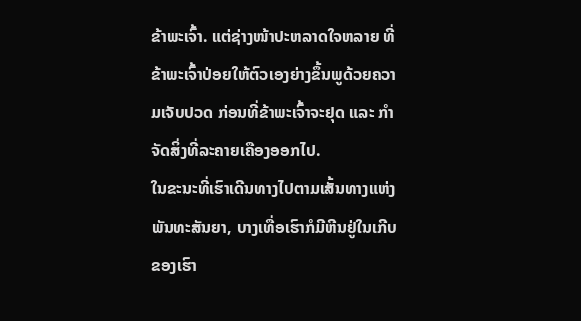ຂ້າພະເຈົ້າ. ແຕ່ຊ່າງໜ້າປະຫລາດໃຈຫລາຍ ທີ່ຂ້າພະເຈົ້າປ່ອຍໃຫ້ຕົວເອງຍ່າງຂຶ້ນພູດ້ວຍຄວາມເຈັບປວດ ກ່ອນທີ່ຂ້າພະເຈົ້າຈະຢຸດ ແລະ ກໍາຈັດສິ່ງທີ່ລະຄາຍເຄືອງອອກໄປ.
ໃນຂະນະທີ່ເຮົາເດີນທາງໄປຕາມເສັ້ນທາງແຫ່ງພັນທະສັນຍາ, ບາງເທື່ອເຮົາກໍມີຫີນຢູ່ໃນເກີບຂອງເຮົາ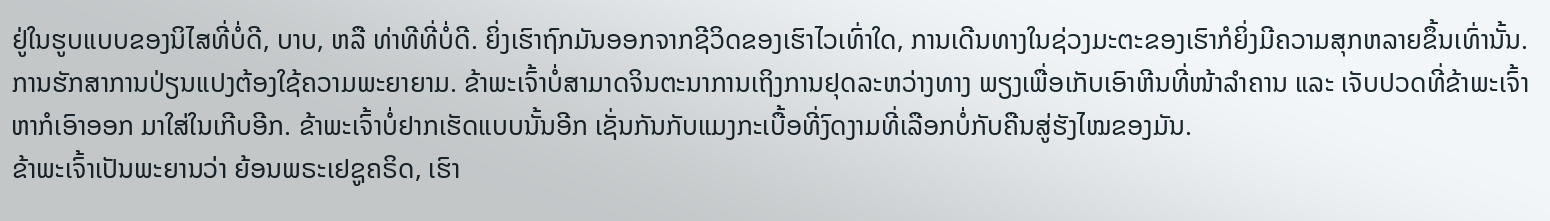ຢູ່ໃນຮູບແບບຂອງນິໄສທີ່ບໍ່ດີ, ບາບ, ຫລື ທ່າທີທີ່ບໍ່ດີ. ຍິ່ງເຮົາຖົກມັນອອກຈາກຊີວິດຂອງເຮົາໄວເທົ່າໃດ, ການເດີນທາງໃນຊ່ວງມະຕະຂອງເຮົາກໍຍິ່ງມີຄວາມສຸກຫລາຍຂຶ້ນເທົ່ານັ້ນ.
ການຮັກສາການປ່ຽນແປງຕ້ອງໃຊ້ຄວາມພະຍາຍາມ. ຂ້າພະເຈົ້າບໍ່ສາມາດຈິນຕະນາການເຖິງການຢຸດລະຫວ່າງທາງ ພຽງເພື່ອເກັບເອົາຫີນທີ່ໜ້າລໍາຄານ ແລະ ເຈັບປວດທີ່ຂ້າພະເຈົ້າຫາກໍເອົາອອກ ມາໃສ່ໃນເກີບອີກ. ຂ້າພະເຈົ້າບໍ່ຢາກເຮັດແບບນັ້ນອີກ ເຊັ່ນກັນກັບແມງກະເບື້ອທີ່ງົດງາມທີ່ເລືອກບໍ່ກັບຄືນສູ່ຮັງໄໝຂອງມັນ.
ຂ້າພະເຈົ້າເປັນພະຍານວ່າ ຍ້ອນພຣະເຢຊູຄຣິດ, ເຮົາ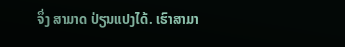ຈຶ່ງ ສາມາດ ປ່ຽນແປງໄດ້. ເຮົາສາມາ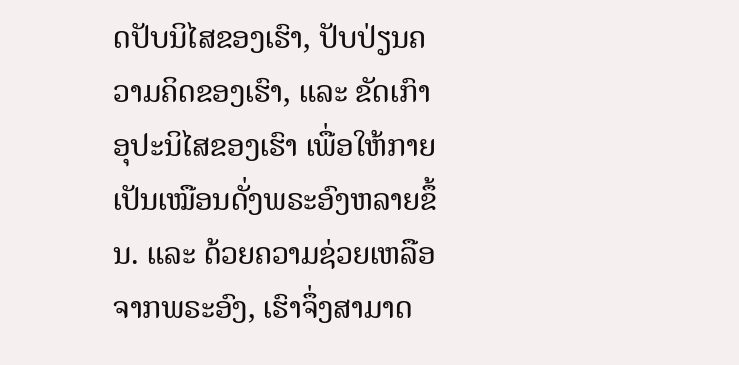ດປັບນິໄສຂອງເຮົາ, ປັບປ່ຽນຄວາມຄິດຂອງເຮົາ, ແລະ ຂັດເກົາອຸປະນິໄສຂອງເຮົາ ເພື່ອໃຫ້ກາຍເປັນເໝືອນດັ່ງພຣະອົງຫລາຍຂຶ້ນ. ແລະ ດ້ວຍຄວາມຊ່ວຍເຫລືອຈາກພຣະອົງ, ເຮົາຈຶ່ງສາມາດ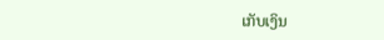ເກັບເງິນ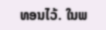ທອນໄວ້. ໃນພ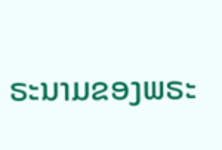ຣະນາມຂອງພຣະ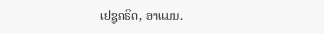ເຢຊູຄຣິດ, ອາແມນ.